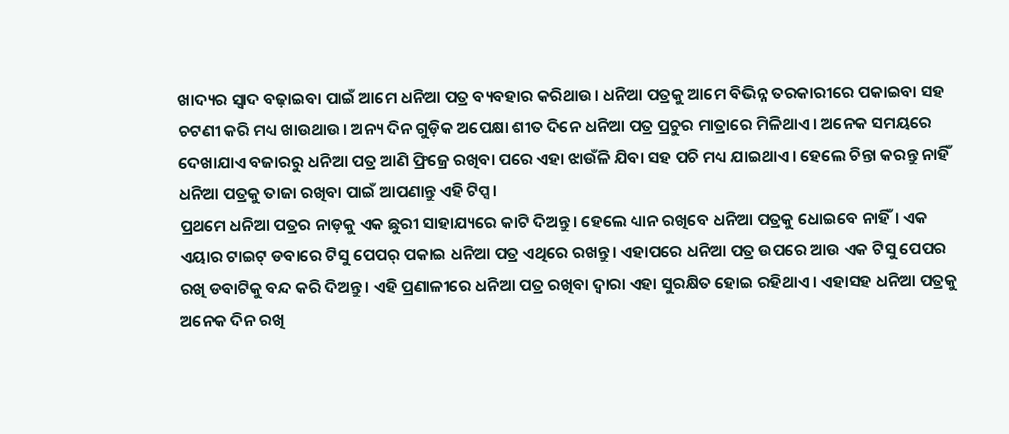ଖାଦ୍ୟର ସ୍ୱାଦ ବଢ଼ାଇବା ପାଇଁ ଆମେ ଧନିଆ ପତ୍ର ବ୍ୟବହାର କରିଥାଉ। ଧନିଆ ପତ୍ରକୁ ଆମେ ବିଭିନ୍ନ ତରକାରୀରେ ପକାଇବା ସହ ଚଟଣୀ କରି ମଧ୍ୟ ଖାଉଥାଉ। ଅନ୍ୟ ଦିନ ଗୁଡ଼ିକ ଅପେକ୍ଷା ଶୀତ ଦିନେ ଧନିଆ ପତ୍ର ପ୍ରଚୁର ମାତ୍ରାରେ ମିଳିଥାଏ। ଅନେକ ସମୟରେ ଦେଖାଯାଏ ବଜାରରୁ ଧନିଆ ପତ୍ର ଆଣି ଫ୍ରିଜ୍ରେ ରଖିବା ପରେ ଏହା ଝାଉଁଳି ଯିବା ସହ ପଚି ମଧ୍ୟ ଯାଇଥାଏ। ହେଲେ ଚିନ୍ତା କରନ୍ତୁ ନାହିଁ ଧନିଆ ପତ୍ରକୁ ତାଜା ରଖିବା ପାଇଁ ଆପଣାନ୍ତୁ ଏହି ଟିପ୍ସ।
ପ୍ରଥମେ ଧନିଆ ପତ୍ରର ନାଡ଼କୁ ଏକ ଛୁରୀ ସାହାଯ୍ୟରେ କାଟି ଦିଅନ୍ତୁ। ହେଲେ ଧ୍ୟାନ ରଖିବେ ଧନିଆ ପତ୍ରକୁ ଧୋଇବେ ନାହିଁ। ଏକ ଏୟାର ଟାଇଟ୍ ଡବାରେ ଟିସୁ ପେପର୍ ପକାଇ ଧନିଆ ପତ୍ର ଏଥିରେ ରଖନ୍ତୁ। ଏହାପରେ ଧନିଆ ପତ୍ର ଉପରେ ଆଉ ଏକ ଟିସୁ ପେପର ରଖି ଡବାଟିକୁ ବନ୍ଦ କରି ଦିଅନ୍ତୁ। ଏହି ପ୍ରଣାଳୀରେ ଧନିଆ ପତ୍ର ରଖିବା ଦ୍ୱାରା ଏହା ସୁରକ୍ଷିତ ହୋଇ ରହିଥାଏ। ଏହାସହ ଧନିଆ ପତ୍ରକୁ ଅନେକ ଦିନ ରଖି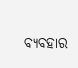ବ୍ୟବହାର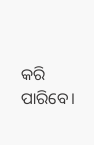କରି ପାରିବେ।